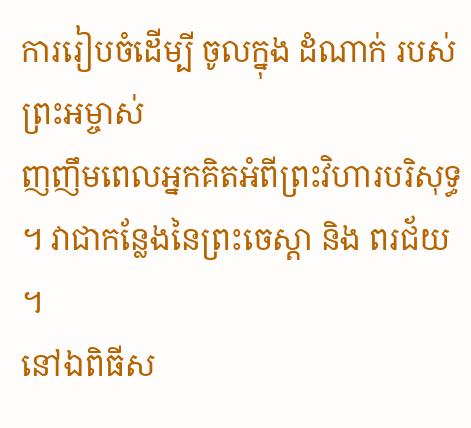ការរៀបចំដើម្បី ចូលក្នុង ដំណាក់ របស់ ព្រះអម្ចាស់
ញញឹមពេលអ្នកគិតអំពីព្រះវិហារបរិសុទ្ធ ។ វាជាកន្លែងនៃព្រះចេស្តា និង ពរជ័យ ។
នៅឯពិធីស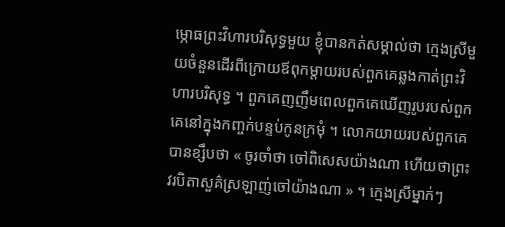ម្ភោធព្រះវិហារបរិសុទ្ធមួយ ខ្ញុំបានកត់សម្គាល់ថា ក្មេងស្រីមួយចំនួនដើរពីក្រោយឪពុកម្ដាយរបស់ពួកគេឆ្លងកាត់ព្រះវិហារបរិសុទ្ធ ។ ពួកគេញញឹមពេលពួកគេឃើញរូបរបស់ពួកគេនៅក្នុងកញ្ចក់បន្ទប់កូនក្រមុំ ។ លោកយាយរបស់ពួកគេបានខ្សឹបថា « ចូរចាំថា ចៅពិសេសយ៉ាងណា ហើយថាព្រះវរបិតាសួគ៌ស្រឡាញ់ចៅយ៉ាងណា » ។ ក្មេងស្រីម្នាក់ៗ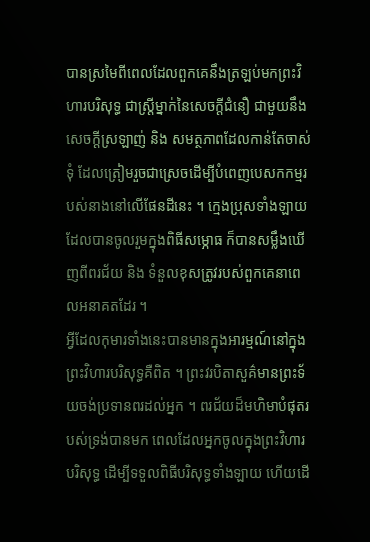បានស្រមៃពីពេលដែលពួកគេនឹងត្រឡប់មកព្រះវិហារបរិសុទ្ធ ជាស្ត្រីម្នាក់នៃសេចក្ដីជំនឿ ជាមួយនឹងសេចក្ដីស្រឡាញ់ និង សមត្ថភាពដែលកាន់តែចាស់ទុំ ដែលត្រៀមរួចជាស្រេចដើម្បីបំពេញបេសកកម្មរបស់នាងនៅលើផែនដីនេះ ។ ក្មេងប្រុសទាំងឡាយដែលបានចូលរួមក្នុងពិធីសម្ភោធ ក៏បានសម្លឹងឃើញពីពរជ័យ និង ទំនួលខុសត្រូវរបស់ពួកគេនាពេលអនាគតដែរ ។
អ្វីដែលកុមារទាំងនេះបានមានក្នុងអារម្មណ៍នៅក្នុងព្រះវិហារបរិសុទ្ធគឺពិត ។ ព្រះវរបិតាសួគ៌មានព្រះទ័យចង់ប្រទានពរដល់អ្នក ។ ពរជ័យដ៏មហិមាបំផុតរបស់ទ្រង់បានមក ពេលដែលអ្នកចូលក្នុងព្រះវិហារបរិសុទ្ធ ដើម្បីទទួលពិធីបរិសុទ្ធទាំងឡាយ ហើយដើ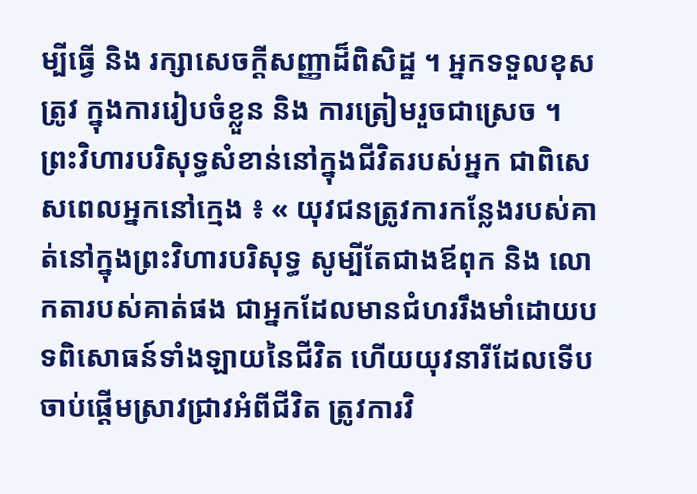ម្បីធ្វើ និង រក្សាសេចក្ដីសញ្ញាដ៏ពិសិដ្ឋ ។ អ្នកទទួលខុសត្រូវ ក្នុងការរៀបចំខ្លួន និង ការត្រៀមរួចជាស្រេច ។
ព្រះវិហារបរិសុទ្ធសំខាន់នៅក្នុងជីវិតរបស់អ្នក ជាពិសេសពេលអ្នកនៅក្មេង ៖ « យុវជនត្រូវការកន្លែងរបស់គាត់នៅក្នុងព្រះវិហារបរិសុទ្ធ សូម្បីតែជាងឪពុក និង លោកតារបស់គាត់ផង ជាអ្នកដែលមានជំហររឹងមាំដោយបទពិសោធន៍ទាំងឡាយនៃជីវិត ហើយយុវនារីដែលទើបចាប់ផ្ដើមស្រាវជ្រាវអំពីជីវិត ត្រូវការវិ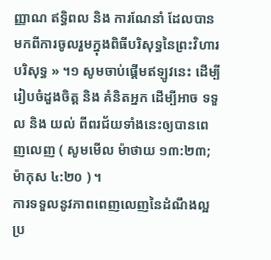ញ្ញាណ ឥទ្ធិពល និង ការណែនាំ ដែលបានមកពីការចូលរួមក្នុងពិធីបរិសុទ្ធនៃព្រះវិហារបរិសុទ្ធ » ។១ សូមចាប់ផ្ដើមឥឡូវនេះ ដើម្បីរៀបចំដួងចិត្ត និង គំនិតអ្នក ដើម្បីអាច ទទួល និង យល់ ពីពរជ័យទាំងនេះឲ្យបានពេញលេញ ( សូមមើល ម៉ាថាយ ១៣:២៣; ម៉ាកុស ៤:២០ ) ។
ការទទួលនូវភាពពេញលេញនៃដំណឹងល្អ
ប្រ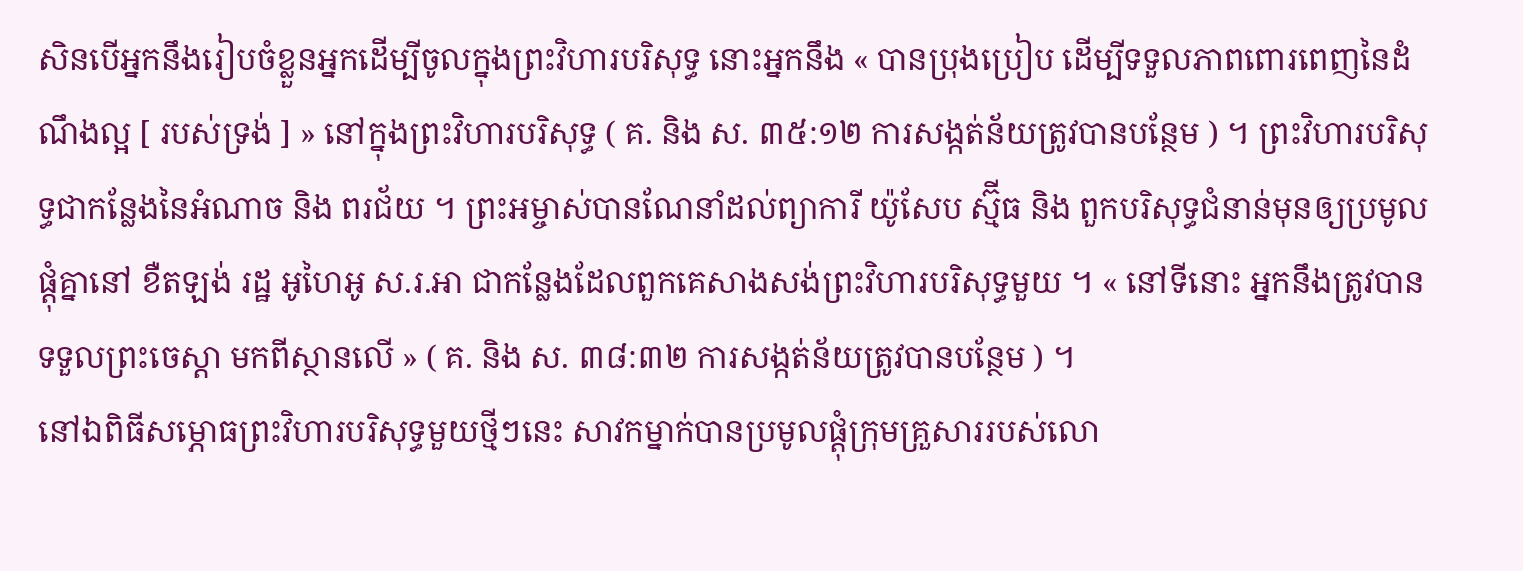សិនបើអ្នកនឹងរៀបចំខ្លួនអ្នកដើម្បីចូលក្នុងព្រះវិហារបរិសុទ្ធ នោះអ្នកនឹង « បានប្រុងប្រៀប ដើម្បីទទួលភាពពោរពេញនៃដំណឹងល្អ [ របស់ទ្រង់ ] » នៅក្នុងព្រះវិហារបរិសុទ្ធ ( គ. និង ស. ៣៥:១២ ការសង្កត់ន័យត្រូវបានបន្ថែម ) ។ ព្រះវិហារបរិសុទ្ធជាកន្លែងនៃអំណាច និង ពរជ័យ ។ ព្រះអម្ចាស់បានណែនាំដល់ព្យាការី យ៉ូសែប ស្ម៊ីធ និង ពួកបរិសុទ្ធជំនាន់មុនឲ្យប្រមូលផ្ដុំគ្នានៅ ខឺតឡង់ រដ្ឋ អូហៃអូ ស.រ.អា ជាកន្លែងដែលពួកគេសាងសង់ព្រះវិហារបរិសុទ្ធមួយ ។ « នៅទីនោះ អ្នកនឹងត្រូវបាន ទទួលព្រះចេស្ដា មកពីស្ថានលើ » ( គ. និង ស. ៣៨:៣២ ការសង្កត់ន័យត្រូវបានបន្ថែម ) ។
នៅឯពិធីសម្ភោធព្រះវិហារបរិសុទ្ធមួយថ្មីៗនេះ សាវកម្នាក់បានប្រមូលផ្ដុំក្រុមគ្រួសាររបស់លោ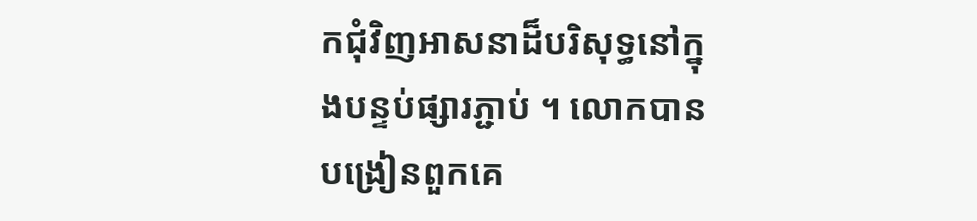កជុំវិញអាសនាដ៏បរិសុទ្ធនៅក្នុងបន្ទប់ផ្សារភ្ជាប់ ។ លោកបានបង្រៀនពួកគេ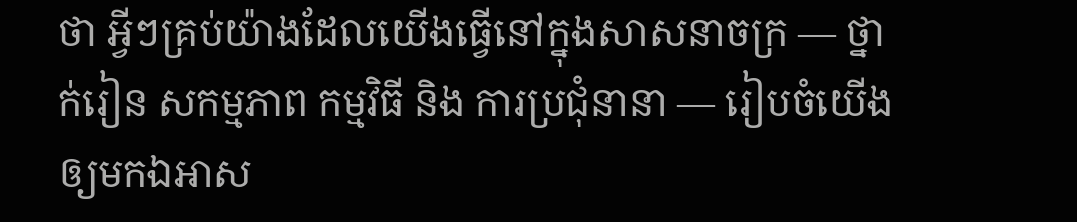ថា អ្វីៗគ្រប់យ៉ាងដែលយើងធ្វើនៅក្នុងសាសនាចក្រ — ថ្នាក់រៀន សកម្មភាព កម្មវិធី និង ការប្រជុំនានា — រៀបចំយើងឲ្យមកឯអាស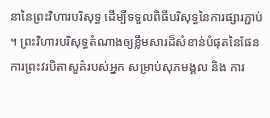នានៃព្រះវិហារបរិសុទ្ធ ដើម្បីទទួលពិធីបរិសុទ្ធនៃការផ្សារភ្ជាប់ ។ ព្រះវិហារបរិសុទ្ធតំណាងឲ្យខ្លឹមសារដ៏សំខាន់បំផុតនៃផែនការព្រះវរបិតាសួគ៌របស់អ្នក សម្រាប់សុភមង្គល និង ការ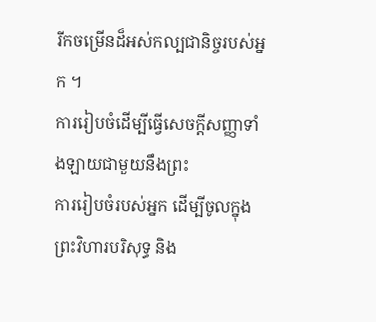រីកចម្រើនដ៏អស់កល្បជានិច្ចរបស់អ្នក ។
ការរៀបចំដើម្បីធ្វើសេចក្ដីសញ្ញាទាំងឡាយជាមួយនឹងព្រះ
ការរៀបចំរបស់អ្នក ដើម្បីចូលក្នុងព្រះវិហារបរិសុទ្ធ និង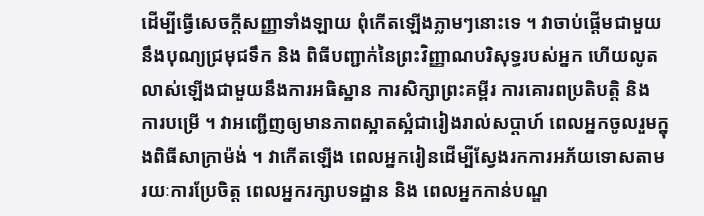ដើម្បីធ្វើសេចក្ដីសញ្ញាទាំងឡាយ ពុំកើតឡើងភ្លាមៗនោះទេ ។ វាចាប់ផ្ដើមជាមួយនឹងបុណ្យជ្រមុជទឹក និង ពិធីបញ្ជាក់នៃព្រះវិញ្ញាណបរិសុទ្ធរបស់អ្នក ហើយលូតលាស់ឡើងជាមួយនឹងការអធិស្ឋាន ការសិក្សាព្រះគម្ពីរ ការគោរពប្រតិបត្តិ និង ការបម្រើ ។ វាអញ្ជើញឲ្យមានភាពស្អាតស្អំជារៀងរាល់សប្ដាហ៍ ពេលអ្នកចូលរួមក្នុងពិធីសាក្រាម៉ង់ ។ វាកើតឡើង ពេលអ្នករៀនដើម្បីស្វែងរកការអភ័យទោសតាមរយៈការប្រែចិត្ត ពេលអ្នករក្សាបទដ្ឋាន និង ពេលអ្នកកាន់បណ្ឌ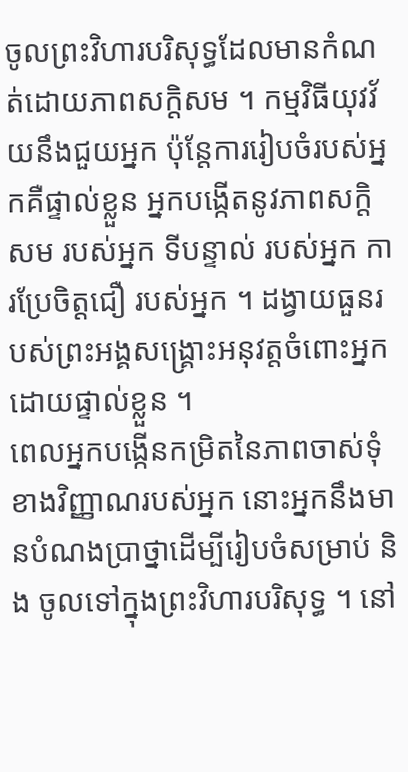ចូលព្រះវិហារបរិសុទ្ធដែលមានកំណត់ដោយភាពសក្ដិសម ។ កម្មវិធីយុវវ័យនឹងជួយអ្នក ប៉ុន្តែការរៀបចំរបស់អ្នកគឺផ្ទាល់ខ្លួន អ្នកបង្កើតនូវភាពសក្ដិសម របស់អ្នក ទីបន្ទាល់ របស់អ្នក ការប្រែចិត្តជឿ របស់អ្នក ។ ដង្វាយធួនរបស់ព្រះអង្គសង្គ្រោះអនុវត្តចំពោះអ្នកដោយផ្ទាល់ខ្លួន ។
ពេលអ្នកបង្កើនកម្រិតនៃភាពចាស់ទុំខាងវិញ្ញាណរបស់អ្នក នោះអ្នកនឹងមានបំណងប្រាថ្នាដើម្បីរៀបចំសម្រាប់ និង ចូលទៅក្នុងព្រះវិហារបរិសុទ្ធ ។ នៅ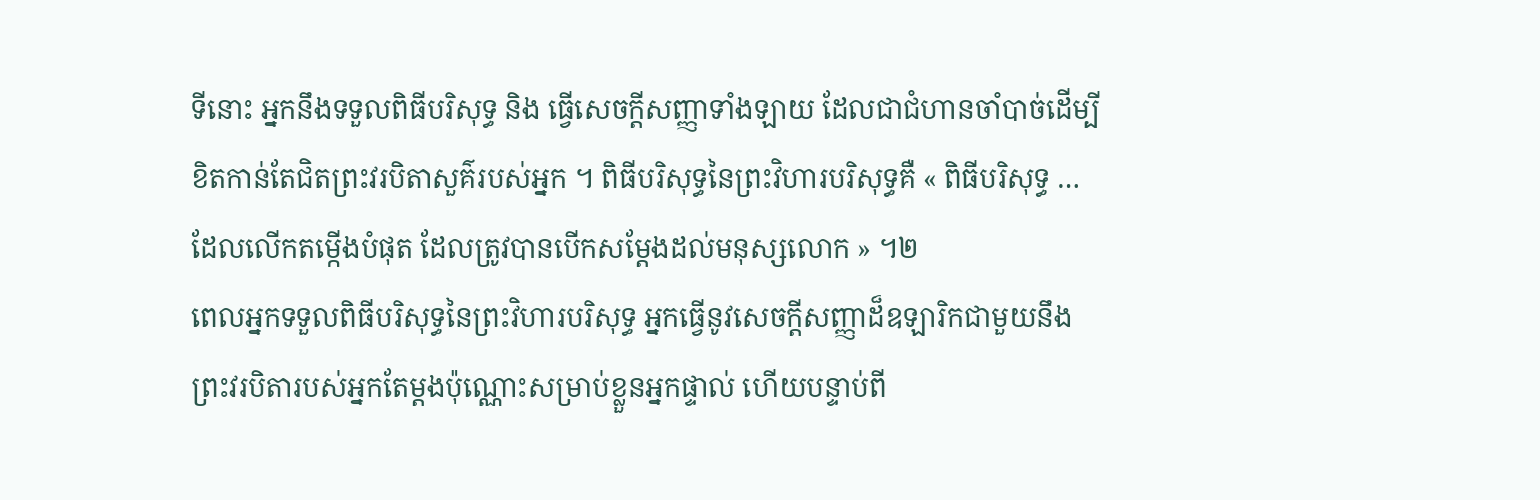ទីនោះ អ្នកនឹងទទួលពិធីបរិសុទ្ធ និង ធ្វើសេចក្ដីសញ្ញាទាំងឡាយ ដែលជាជំហានចាំបាច់ដើម្បីខិតកាន់តែជិតព្រះវរបិតាសួគ៌របស់អ្នក ។ ពិធីបរិសុទ្ធនៃព្រះវិហារបរិសុទ្ធគឺ « ពិធីបរិសុទ្ធ … ដែលលើកតម្កើងបំផុត ដែលត្រូវបានបើកសម្ដែងដល់មនុស្សលោក » ។២
ពេលអ្នកទទួលពិធីបរិសុទ្ធនៃព្រះវិហារបរិសុទ្ធ អ្នកធ្វើនូវសេចក្ដីសញ្ញាដ៏ឧឡារិកជាមួយនឹងព្រះវរបិតារបស់អ្នកតែម្ដងប៉ុណ្ណោះសម្រាប់ខ្លួនអ្នកផ្ទាល់ ហើយបន្ទាប់ពី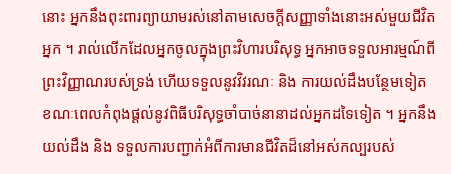នោះ អ្នកនឹងពុះពារព្យាយាមរស់នៅតាមសេចក្ដីសញ្ញាទាំងនោះអស់មួយជីវិតអ្នក ។ រាល់លើកដែលអ្នកចូលក្នុងព្រះវិហារបរិសុទ្ធ អ្នកអាចទទួលអារម្មណ៍ពីព្រះវិញ្ញាណរបស់ទ្រង់ ហើយទទួលនូវវិវរណៈ និង ការយល់ដឹងបន្ថែមទៀត ខណៈពេលកំពុងផ្ដល់នូវពិធីបរិសុទ្ធចាំបាច់នានាដល់អ្នកដទៃទៀត ។ អ្នកនឹងយល់ដឹង និង ទទួលការបញ្ជាក់អំពីការមានជីវិតដ៏នៅអស់កល្បរបស់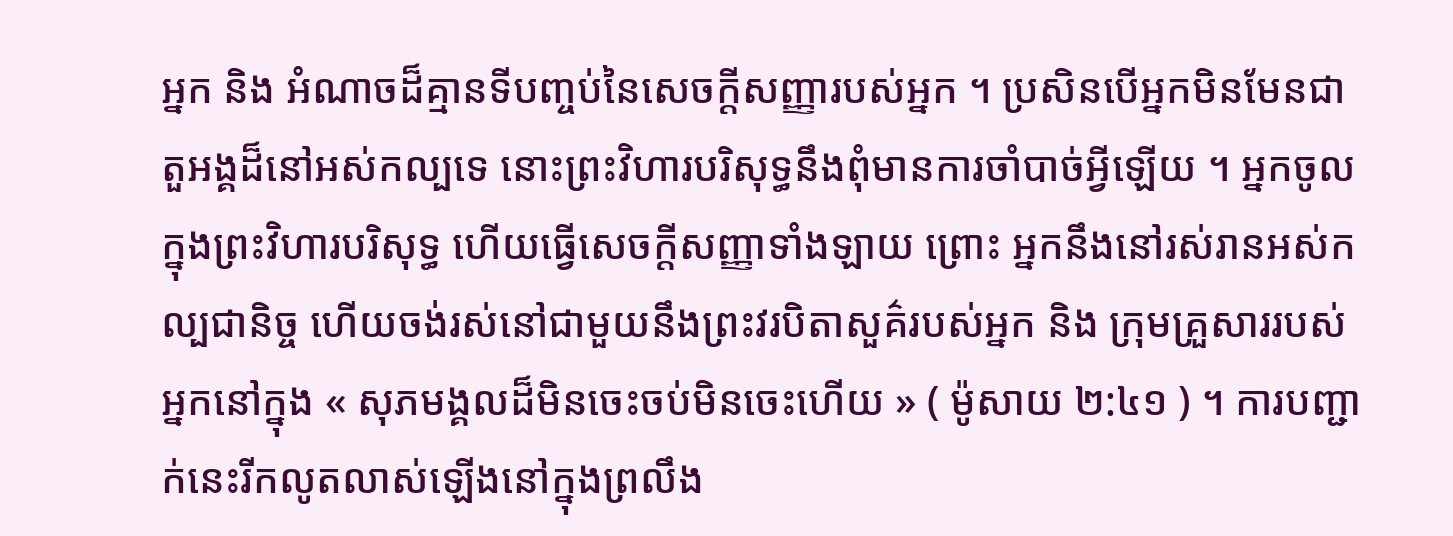អ្នក និង អំណាចដ៏គ្មានទីបញ្ចប់នៃសេចក្ដីសញ្ញារបស់អ្នក ។ ប្រសិនបើអ្នកមិនមែនជាតួអង្គដ៏នៅអស់កល្បទេ នោះព្រះវិហារបរិសុទ្ធនឹងពុំមានការចាំបាច់អ្វីឡើយ ។ អ្នកចូលក្នុងព្រះវិហារបរិសុទ្ធ ហើយធ្វើសេចក្ដីសញ្ញាទាំងឡាយ ព្រោះ អ្នកនឹងនៅរស់រានអស់កល្បជានិច្ច ហើយចង់រស់នៅជាមួយនឹងព្រះវរបិតាសួគ៌របស់អ្នក និង ក្រុមគ្រួសាររបស់អ្នកនៅក្នុង « សុភមង្គលដ៏មិនចេះចប់មិនចេះហើយ » ( ម៉ូសាយ ២:៤១ ) ។ ការបញ្ជាក់នេះរីកលូតលាស់ឡើងនៅក្នុងព្រលឹង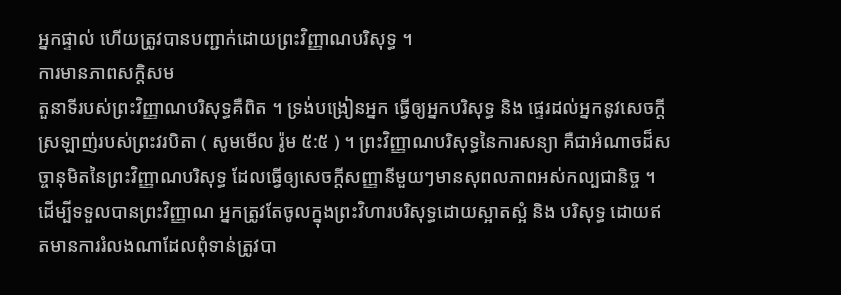អ្នកផ្ទាល់ ហើយត្រូវបានបញ្ជាក់ដោយព្រះវិញ្ញាណបរិសុទ្ធ ។
ការមានភាពសក្ដិសម
តួនាទីរបស់ព្រះវិញ្ញាណបរិសុទ្ធគឺពិត ។ ទ្រង់បង្រៀនអ្នក ធ្វើឲ្យអ្នកបរិសុទ្ធ និង ផ្ទេរដល់អ្នកនូវសេចក្ដីស្រឡាញ់របស់ព្រះវរបិតា ( សូមមើល រ៉ូម ៥:៥ ) ។ ព្រះវិញ្ញាណបរិសុទ្ធនៃការសន្យា គឺជាអំណាចដ៏សច្ចានុមិតនៃព្រះវិញ្ញាណបរិសុទ្ធ ដែលធ្វើឲ្យសេចក្ដីសញ្ញានីមួយៗមានសុពលភាពអស់កល្បជានិច្ច ។
ដើម្បីទទួលបានព្រះវិញ្ញាណ អ្នកត្រូវតែចូលក្នុងព្រះវិហារបរិសុទ្ធដោយស្អាតស្អំ និង បរិសុទ្ធ ដោយឥតមានការរំលងណាដែលពុំទាន់ត្រូវបា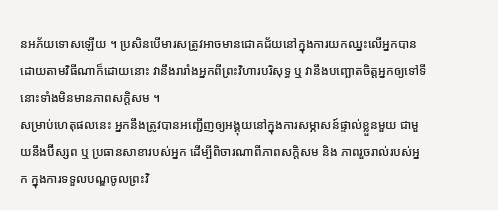នអភ័យទោសឡើយ ។ ប្រសិនបើមារសត្រូវអាចមានជោគជ័យនៅក្នុងការយកឈ្នះលើអ្នកបានដោយតាមវិធីណាក៏ដោយនោះ វានឹងរារាំងអ្នកពីព្រះវិហារបរិសុទ្ធ ឬ វានឹងបញ្ឆោតចិត្តអ្នកឲ្យទៅទីនោះទាំងមិនមានភាពសក្ដិសម ។
សម្រាប់ហេតុផលនេះ អ្នកនឹងត្រូវបានអញ្ជើញឲ្យអង្គុយនៅក្នុងការសម្ភាសន៍ផ្ទាល់ខ្លួនមួយ ជាមួយនឹងប៊ីស្សព ឬ ប្រធានសាខារបស់អ្នក ដើម្បីពិចារណាពីភាពសក្ដិសម និង ភាពរួចរាល់របស់អ្នក ក្នុងការទទួលបណ្ឌចូលព្រះវិ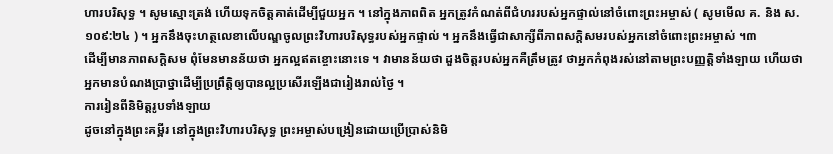ហារបរិសុទ្ធ ។ សូមស្មោះត្រង់ ហើយទុកចិត្តគាត់ដើម្បីជួយអ្នក ។ នៅក្នុងភាពពិត អ្នកត្រូវកំណត់ពីជំហររបស់អ្នកផ្ទាល់នៅចំពោះព្រះអម្ចាស់ ( សូមមើល គ. និង ស. ១០៩:២៤ ) ។ អ្នកនឹងចុះហត្ថលេខាលើបណ្ឌចូលព្រះវិហារបរិសុទ្ធរបស់អ្នកផ្ទាល់ ។ អ្នកនឹងធ្វើជាសាក្សីពីភាពសក្ដិសមរបស់អ្នកនៅចំពោះព្រះអម្ចាស់ ។៣
ដើម្បីមានភាពសក្ដិសម ពុំមែនមានន័យថា អ្នកល្អឥតខ្ចោះនោះទេ ។ វាមានន័យថា ដួងចិត្តរបស់អ្នកគឺត្រឹមត្រូវ ថាអ្នកកំពុងរស់នៅតាមព្រះបញ្ញត្តិទាំងឡាយ ហើយថា អ្នកមានបំណងប្រាថ្នាដើម្បីប្រព្រឹត្តិឲ្យបានល្អប្រសើរឡើងជារៀងរាល់ថ្ងៃ ។
ការរៀនពីនិមិត្តរូបទាំងឡាយ
ដូចនៅក្នុងព្រះគម្ពីរ នៅក្នុងព្រះវិហារបរិសុទ្ធ ព្រះអម្ចាស់បង្រៀនដោយប្រើប្រាស់និមិ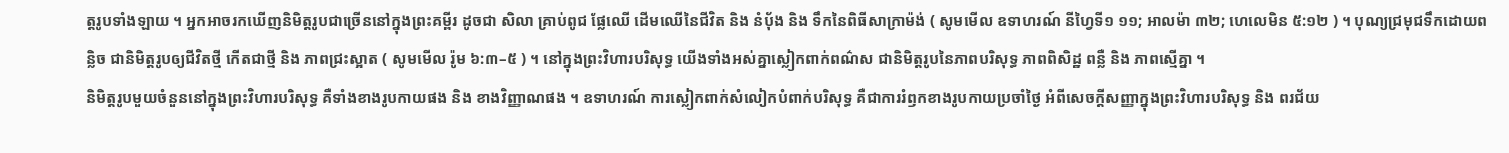ត្តរូបទាំងឡាយ ។ អ្នកអាចរកឃើញនិមិត្តរូបជាច្រើននៅក្នុងព្រះគម្ពីរ ដូចជា សិលា គ្រាប់ពូជ ផ្លែឈើ ដើមឈើនៃជីវិត និង នំប៉័ង និង ទឹកនៃពិធីសាក្រាម៉ង់ ( សូមមើល ឧទាហរណ៍ នីហ្វៃទី១ ១១; អាលម៉ា ៣២; ហេលេមិន ៥:១២ ) ។ បុណ្យជ្រមុជទឹកដោយពន្លិច ជានិមិត្តរូបឲ្យជីវិតថ្មី កើតជាថ្មី និង ភាពជ្រះស្អាត ( សូមមើល រ៉ូម ៦:៣–៥ ) ។ នៅក្នុងព្រះវិហារបរិសុទ្ធ យើងទាំងអស់គ្នាស្លៀកពាក់ពណ៌ស ជានិមិត្តរូបនៃភាពបរិសុទ្ធ ភាពពិសិដ្ឋ ពន្លឺ និង ភាពស្មើគ្នា ។
និមិត្តរូបមួយចំនួននៅក្នុងព្រះវិហារបរិសុទ្ធ គឺទាំងខាងរូបកាយផង និង ខាងវិញ្ញាណផង ។ ឧទាហរណ៍ ការស្លៀកពាក់សំលៀកបំពាក់បរិសុទ្ធ គឺជាការរំឭកខាងរូបកាយប្រចាំថ្ងៃ អំពីសេចក្ដីសញ្ញាក្នុងព្រះវិហារបរិសុទ្ធ និង ពរជ័យ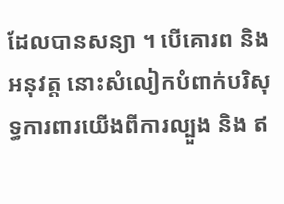ដែលបានសន្យា ។ បើគោរព និង អនុវត្ត នោះសំលៀកបំពាក់បរិសុទ្ធការពារយើងពីការល្បួង និង ឥ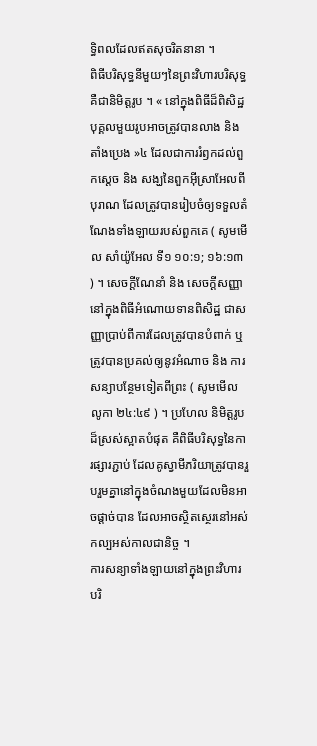ទ្ធិពលដែលឥតសុចរិតនានា ។
ពិធីបរិសុទ្ធនីមួយៗនៃព្រះវិហារបរិសុទ្ធគឺជានិមិត្តរូប ។ « នៅក្នុងពិធីដ៏ពិសិដ្ឋ បុគ្គលមួយរូបអាចត្រូវបានលាង និង តាំងប្រេង »៤ ដែលជាការរំឭកដល់ពួកស្ដេច និង សង្ឃនៃពួកអ៊ីស្រាអែលពីបុរាណ ដែលត្រូវបានរៀបចំឲ្យទទួលតំណែងទាំងឡាយរបស់ពួកគេ ( សូមមើល សាំយ៉ូអែល ទី១ ១០:១; ១៦:១៣ ) ។ សេចក្ដីណែនាំ និង សេចក្ដីសញ្ញានៅក្នុងពិធីអំណោយទានពិសិដ្ឋ ជាសញ្ញាប្រាប់ពីការដែលត្រូវបានបំពាក់ ឬ ត្រូវបានប្រគល់ឲ្យនូវអំណាច និង ការសន្យាបន្ថែមទៀតពីព្រះ ( សូមមើល លូកា ២៤:៤៩ ) ។ ប្រហែល និមិត្តរូបដ៏ស្រស់ស្អាតបំផុត គឺពិធីបរិសុទ្ធនៃការផ្សារភ្ជាប់ ដែលគូស្វាមីភរិយាត្រូវបានរួបរួមគ្នានៅក្នុងចំណងមួយដែលមិនអាចផ្ដាច់បាន ដែលអាចស្ថិតស្ថេរនៅអស់កល្បអស់កាលជានិច្ច ។
ការសន្យាទាំងឡាយនៅក្នុងព្រះវិហារបរិ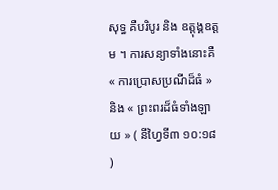សុទ្ធ គឺបរិបូរ និង ឧត្ដុង្គឧត្ដម ។ ការសន្យាទាំងនោះគឺ « ការប្រោសប្រណីដ៏ធំ » និង « ព្រះពរដ៏ធំទាំងឡាយ » ( នីហ្វៃទី៣ ១០:១៨ )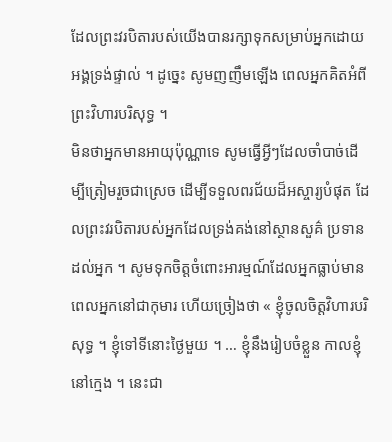ដែលព្រះវរបិតារបស់យើងបានរក្សាទុកសម្រាប់អ្នកដោយអង្គទ្រង់ផ្ទាល់ ។ ដូច្នេះ សូមញញឹមឡើង ពេលអ្នកគិតអំពីព្រះវិហារបរិសុទ្ធ ។
មិនថាអ្នកមានអាយុប៉ុណ្ណាទេ សូមធ្វើអ្វីៗដែលចាំបាច់ដើម្បីត្រៀមរួចជាស្រេច ដើម្បីទទួលពរជ័យដ៏អស្ចារ្យបំផុត ដែលព្រះវរបិតារបស់អ្នកដែលទ្រង់គង់នៅស្ថានសួគ៌ ប្រទានដល់អ្នក ។ សូមទុកចិត្តចំពោះអារម្មណ៍ដែលអ្នកធ្លាប់មាន ពេលអ្នកនៅជាកុមារ ហើយច្រៀងថា « ខ្ញុំចូលចិត្តវិហារបរិសុទ្ធ ។ ខ្ញុំទៅទីនោះថ្ងៃមួយ ។ … ខ្ញុំនឹងរៀបចំខ្លួន កាលខ្ញុំនៅក្មេង ។ នេះជា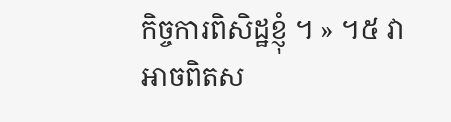កិច្ចការពិសិដ្ឋខ្ញុំ ។ » ។៥ វាអាចពិតស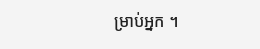ម្រាប់អ្នក ។